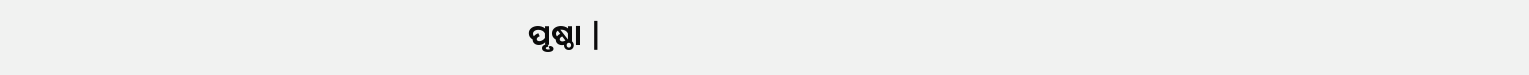ପୃଷ୍ଠା |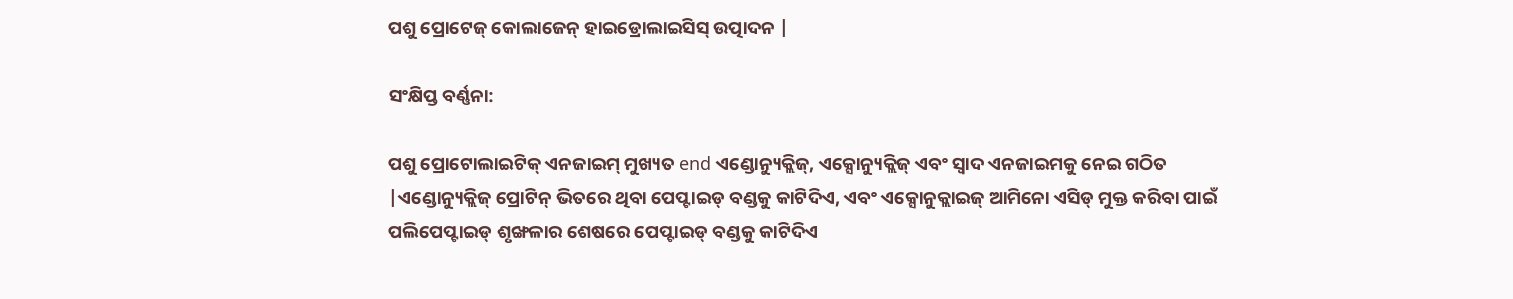ପଶୁ ପ୍ରୋଟେଜ୍ କୋଲାଜେନ୍ ହାଇଡ୍ରୋଲାଇସିସ୍ ଉତ୍ପାଦନ |

ସଂକ୍ଷିପ୍ତ ବର୍ଣ୍ଣନା:

ପଶୁ ପ୍ରୋଟୋଲାଇଟିକ୍ ଏନଜାଇମ୍ ମୁଖ୍ୟତ end ଏଣ୍ଡୋନ୍ୟୁକ୍ଲିଜ୍, ଏକ୍ସୋନ୍ୟୁକ୍ଲିଜ୍ ଏବଂ ସ୍ୱାଦ ଏନଜାଇମକୁ ନେଇ ଗଠିତ |ଏଣ୍ଡୋନ୍ୟୁକ୍ଲିଜ୍ ପ୍ରୋଟିନ୍ ଭିତରେ ଥିବା ପେପ୍ଟାଇଡ୍ ବଣ୍ଡକୁ କାଟିଦିଏ, ଏବଂ ଏକ୍ସୋନୁକ୍ଲାଇଜ୍ ଆମିନୋ ଏସିଡ୍ ମୁକ୍ତ କରିବା ପାଇଁ ପଲିପେପ୍ଟାଇଡ୍ ଶୃଙ୍ଖଳାର ଶେଷରେ ପେପ୍ଟାଇଡ୍ ବଣ୍ଡକୁ କାଟିଦିଏ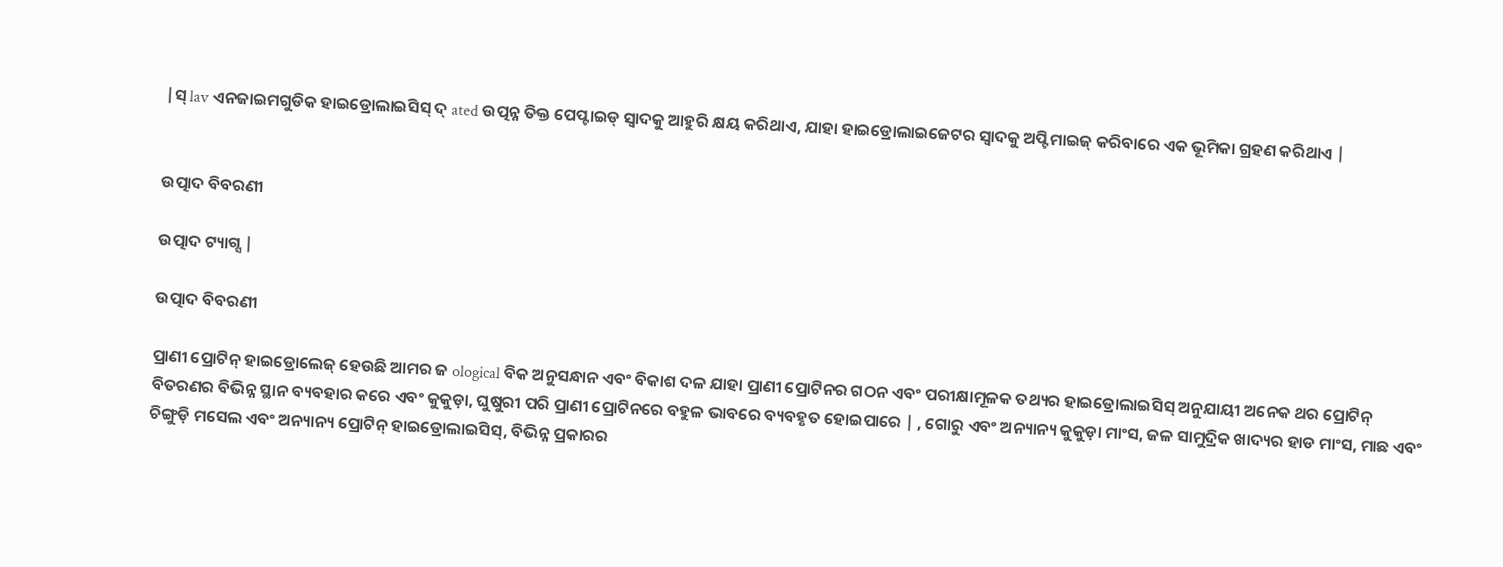|ସ୍ lav ଏନଜାଇମଗୁଡିକ ହାଇଡ୍ରୋଲାଇସିସ୍ ଦ୍ ated ଉତ୍ପନ୍ନ ତିକ୍ତ ପେପ୍ଟାଇଡ୍ ସ୍ୱାଦକୁ ଆହୁରି କ୍ଷୟ କରିଥାଏ, ଯାହା ହାଇଡ୍ରୋଲାଇଜେଟର ସ୍ୱାଦକୁ ଅପ୍ଟିମାଇଜ୍ କରିବାରେ ଏକ ଭୂମିକା ଗ୍ରହଣ କରିଥାଏ |


ଉତ୍ପାଦ ବିବରଣୀ

ଉତ୍ପାଦ ଟ୍ୟାଗ୍ସ |

ଉତ୍ପାଦ ବିବରଣୀ

ପ୍ରାଣୀ ପ୍ରୋଟିନ୍ ହାଇଡ୍ରୋଲେଜ୍ ହେଉଛି ଆମର ଜ ological ବିକ ଅନୁସନ୍ଧାନ ଏବଂ ବିକାଶ ଦଳ ଯାହା ପ୍ରାଣୀ ପ୍ରୋଟିନର ଗଠନ ଏବଂ ପରୀକ୍ଷାମୂଳକ ତଥ୍ୟର ହାଇଡ୍ରୋଲାଇସିସ୍ ଅନୁଯାୟୀ ଅନେକ ଥର ପ୍ରୋଟିନ୍ ବିତରଣର ବିଭିନ୍ନ ସ୍ଥାନ ବ୍ୟବହାର କରେ ଏବଂ କୁକୁଡ଼ା, ଘୁଷୁରୀ ପରି ପ୍ରାଣୀ ପ୍ରୋଟିନରେ ବହୁଳ ଭାବରେ ବ୍ୟବହୃତ ହୋଇପାରେ | , ଗୋରୁ ଏବଂ ଅନ୍ୟାନ୍ୟ କୁକୁଡ଼ା ମାଂସ, ଜଳ ସାମୁଦ୍ରିକ ଖାଦ୍ୟର ହାଡ ମାଂସ, ମାଛ ଏବଂ ଚିଙ୍ଗୁଡ଼ି ମସେଲ ଏବଂ ଅନ୍ୟାନ୍ୟ ପ୍ରୋଟିନ୍ ହାଇଡ୍ରୋଲାଇସିସ୍, ବିଭିନ୍ନ ପ୍ରକାରର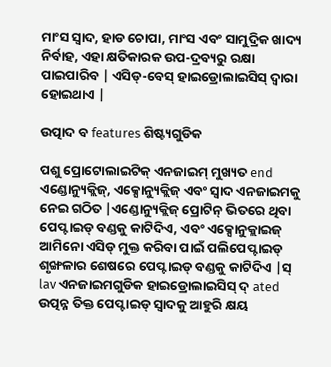ମାଂସ ସ୍ୱାଦ, ହାଡ ଚୋପା, ମାଂସ ଏବଂ ସାମୁଦ୍ରିକ ଖାଦ୍ୟ ନିର୍ବାହ, ଏହା କ୍ଷତିକାରକ ଉପ-ଦ୍ରବ୍ୟରୁ ରକ୍ଷା ପାଇପାରିବ | ଏସିଡ୍-ବେସ୍ ହାଇଡ୍ରୋଲାଇସିସ୍ ଦ୍ୱାରା ହୋଇଥାଏ |

ଉତ୍ପାଦ ବ features ଶିଷ୍ଟ୍ୟଗୁଡିକ

ପଶୁ ପ୍ରୋଟୋଲାଇଟିକ୍ ଏନଜାଇମ୍ ମୁଖ୍ୟତ end ଏଣ୍ଡୋନ୍ୟୁକ୍ଲିଜ୍, ଏକ୍ସୋନ୍ୟୁକ୍ଲିଜ୍ ଏବଂ ସ୍ୱାଦ ଏନଜାଇମକୁ ନେଇ ଗଠିତ |ଏଣ୍ଡୋନ୍ୟୁକ୍ଲିଜ୍ ପ୍ରୋଟିନ୍ ଭିତରେ ଥିବା ପେପ୍ଟାଇଡ୍ ବଣ୍ଡକୁ କାଟିଦିଏ, ଏବଂ ଏକ୍ସୋନୁକ୍ଲାଇଜ୍ ଆମିନୋ ଏସିଡ୍ ମୁକ୍ତ କରିବା ପାଇଁ ପଲିପେପ୍ଟାଇଡ୍ ଶୃଙ୍ଖଳାର ଶେଷରେ ପେପ୍ଟାଇଡ୍ ବଣ୍ଡକୁ କାଟିଦିଏ |ସ୍ lav ଏନଜାଇମଗୁଡିକ ହାଇଡ୍ରୋଲାଇସିସ୍ ଦ୍ ated ଉତ୍ପନ୍ନ ତିକ୍ତ ପେପ୍ଟାଇଡ୍ ସ୍ୱାଦକୁ ଆହୁରି କ୍ଷୟ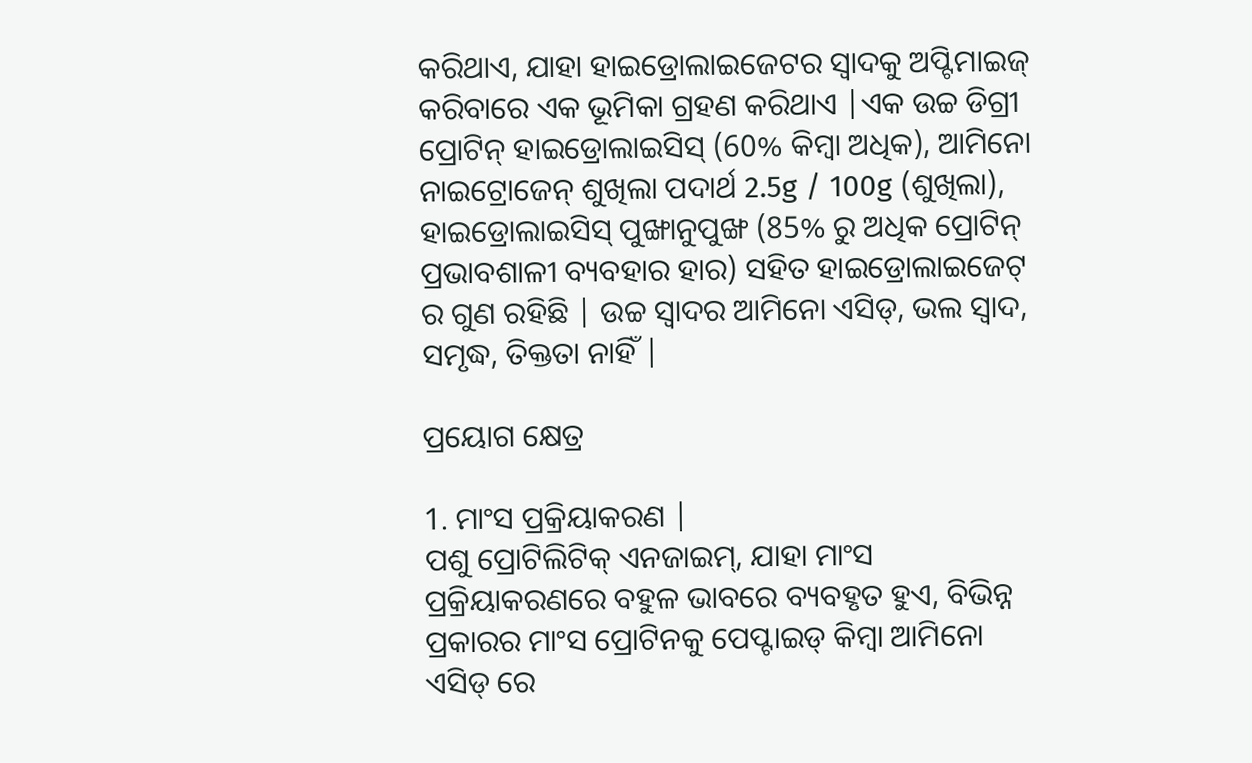କରିଥାଏ, ଯାହା ହାଇଡ୍ରୋଲାଇଜେଟର ସ୍ୱାଦକୁ ଅପ୍ଟିମାଇଜ୍ କରିବାରେ ଏକ ଭୂମିକା ଗ୍ରହଣ କରିଥାଏ |ଏକ ଉଚ୍ଚ ଡିଗ୍ରୀ ପ୍ରୋଟିନ୍ ହାଇଡ୍ରୋଲାଇସିସ୍ (60% କିମ୍ବା ଅଧିକ), ଆମିନୋ ନାଇଟ୍ରୋଜେନ୍ ଶୁଖିଲା ପଦାର୍ଥ 2.5g / 100g (ଶୁଖିଲା), ହାଇଡ୍ରୋଲାଇସିସ୍ ପୁଙ୍ଖାନୁପୁଙ୍ଖ (85% ରୁ ଅଧିକ ପ୍ରୋଟିନ୍ ପ୍ରଭାବଶାଳୀ ବ୍ୟବହାର ହାର) ସହିତ ହାଇଡ୍ରୋଲାଇଜେଟ୍ ର ଗୁଣ ରହିଛି | ଉଚ୍ଚ ସ୍ୱାଦର ଆମିନୋ ଏସିଡ୍, ଭଲ ସ୍ବାଦ, ସମୃଦ୍ଧ, ତିକ୍ତତା ନାହିଁ |

ପ୍ରୟୋଗ କ୍ଷେତ୍ର

1. ମାଂସ ପ୍ରକ୍ରିୟାକରଣ |
ପଶୁ ପ୍ରୋଟିଲିଟିକ୍ ଏନଜାଇମ୍, ଯାହା ମାଂସ ପ୍ରକ୍ରିୟାକରଣରେ ବହୁଳ ଭାବରେ ବ୍ୟବହୃତ ହୁଏ, ବିଭିନ୍ନ ପ୍ରକାରର ମାଂସ ପ୍ରୋଟିନକୁ ପେପ୍ଟାଇଡ୍ କିମ୍ବା ଆମିନୋ ଏସିଡ୍ ରେ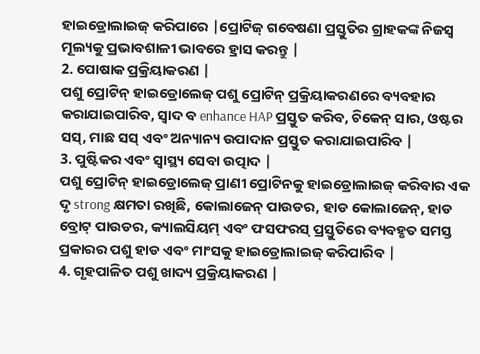ହାଇଡ୍ରୋଲାଇଜ୍ କରିପାରେ |ପ୍ରୋଟିଜ୍ ଗବେଷଣା ପ୍ରସ୍ତୁତିର ଗ୍ରାହକଙ୍କ ନିଜସ୍ୱ ମୂଲ୍ୟକୁ ପ୍ରଭାବଶାଳୀ ଭାବରେ ହ୍ରାସ କରନ୍ତୁ |
2. ପୋଷାକ ପ୍ରକ୍ରିୟାକରଣ |
ପଶୁ ପ୍ରୋଟିନ୍ ହାଇଡ୍ରୋଲେଜ୍ ପଶୁ ପ୍ରୋଟିନ୍ ପ୍ରକ୍ରିୟାକରଣରେ ବ୍ୟବହାର କରାଯାଇପାରିବ, ସ୍ୱାଦ ବ enhance HAP ପ୍ରସ୍ତୁତ କରିବ, ଚିକେନ୍ ସାର, ଓଷ୍ଟର ସସ୍, ମାଛ ସସ୍ ଏବଂ ଅନ୍ୟାନ୍ୟ ଉପାଦାନ ପ୍ରସ୍ତୁତ କରାଯାଇପାରିବ |
3. ପୁଷ୍ଟିକର ଏବଂ ସ୍ୱାସ୍ଥ୍ୟ ସେବା ଉତ୍ପାଦ |
ପଶୁ ପ୍ରୋଟିନ୍ ହାଇଡ୍ରୋଲେଜ୍ ପ୍ରାଣୀ ପ୍ରୋଟିନକୁ ହାଇଡ୍ରୋଲାଇଜ୍ କରିବାର ଏକ ଦୃ strong କ୍ଷମତା ରଖିଛି, କୋଲାଜେନ୍ ପାଉଡର, ହାଡ କୋଲାଜେନ୍, ହାଡ ବ୍ରୋଟ୍ ପାଉଡର, କ୍ୟାଲସିୟମ୍ ଏବଂ ଫସଫରସ୍ ପ୍ରସ୍ତୁତିରେ ବ୍ୟବହୃତ ସମସ୍ତ ପ୍ରକାରର ପଶୁ ହାଡ ଏବଂ ମାଂସକୁ ହାଇଡ୍ରୋଲାଇଜ୍ କରିପାରିବ |
4. ଗୃହପାଳିତ ପଶୁ ଖାଦ୍ୟ ପ୍ରକ୍ରିୟାକରଣ |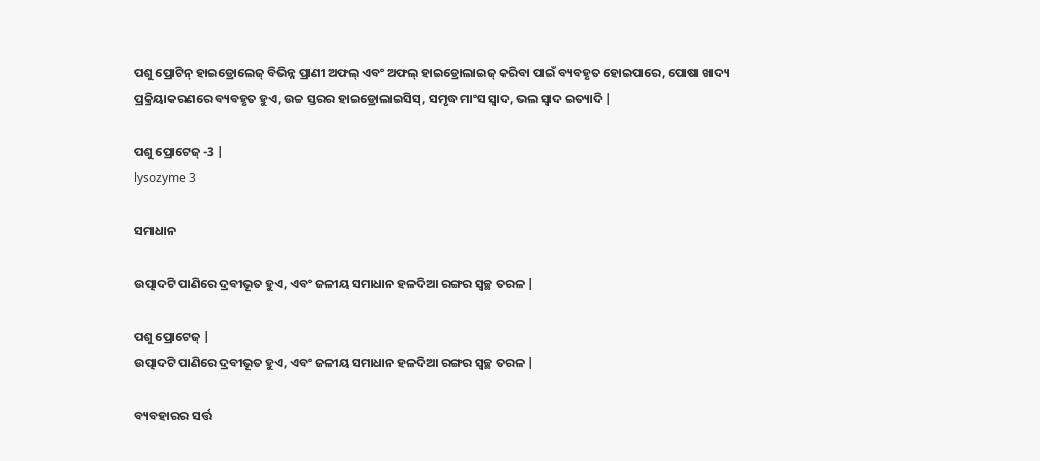ପଶୁ ପ୍ରୋଟିନ୍ ହାଇଡ୍ରୋଲେଜ୍ ବିଭିନ୍ନ ପ୍ରାଣୀ ଅଫଲ୍ ଏବଂ ଅଫଲ୍ ହାଇଡ୍ରୋଲାଇଜ୍ କରିବା ପାଇଁ ବ୍ୟବହୃତ ହୋଇପାରେ, ପୋଷା ଖାଦ୍ୟ ପ୍ରକ୍ରିୟାକରଣରେ ବ୍ୟବହୃତ ହୁଏ, ଉଚ୍ଚ ସ୍ତରର ହାଇଡ୍ରୋଲାଇସିସ୍, ସମୃଦ୍ଧ ମାଂସ ସ୍ୱାଦ, ଭଲ ସ୍ୱାଦ ଇତ୍ୟାଦି |

ପଶୁ ପ୍ରୋଟେଜ୍ -3 |
lysozyme 3

ସମାଧାନ

ଉତ୍ପାଦଟି ପାଣିରେ ଦ୍ରବୀଭୂତ ହୁଏ, ଏବଂ ଜଳୀୟ ସମାଧାନ ହଳଦିଆ ରଙ୍ଗର ସ୍ୱଚ୍ଛ ତରଳ |

ପଶୁ ପ୍ରୋଟେଜ୍ |
ଉତ୍ପାଦଟି ପାଣିରେ ଦ୍ରବୀଭୂତ ହୁଏ, ଏବଂ ଜଳୀୟ ସମାଧାନ ହଳଦିଆ ରଙ୍ଗର ସ୍ୱଚ୍ଛ ତରଳ |

ବ୍ୟବହାରର ସର୍ତ୍ତ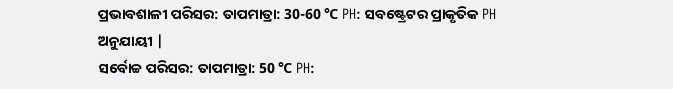ପ୍ରଭାବଶାଳୀ ପରିସର: ତାପମାତ୍ରା: 30-60 ℃ PH: ସବଷ୍ଟ୍ରେଟର ପ୍ରାକୃତିକ PH ଅନୁଯାୟୀ |
ସର୍ବୋଚ୍ଚ ପରିସର: ତାପମାତ୍ରା: 50 ℃ PH: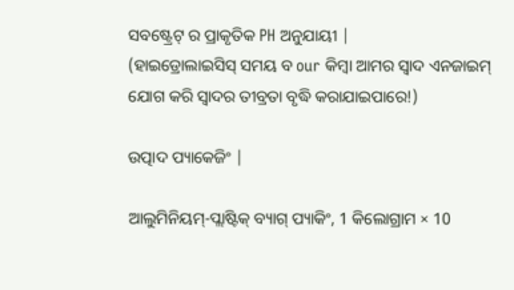ସବଷ୍ଟ୍ରେଟ୍ ର ପ୍ରାକୃତିକ PH ଅନୁଯାୟୀ |
(ହାଇଡ୍ରୋଲାଇସିସ୍ ସମୟ ବ our କିମ୍ବା ଆମର ସ୍ୱାଦ ଏନଜାଇମ୍ ଯୋଗ କରି ସ୍ୱାଦର ତୀବ୍ରତା ବୃଦ୍ଧି କରାଯାଇପାରେ!)

ଉତ୍ପାଦ ପ୍ୟାକେଜିଂ |

ଆଲୁମିନିୟମ୍-ପ୍ଲାଷ୍ଟିକ୍ ବ୍ୟାଗ୍ ପ୍ୟାକିଂ, 1 କିଲୋଗ୍ରାମ × 10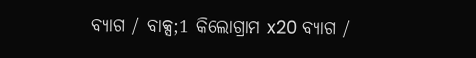ବ୍ୟାଗ / ବାକ୍ସ;1 କିଲୋଗ୍ରାମ x20 ବ୍ୟାଗ /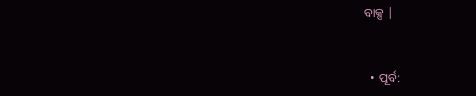ବାକ୍ସ |


  • ପୂର୍ବ: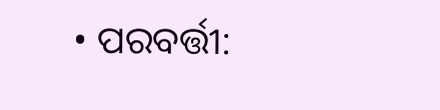• ପରବର୍ତ୍ତୀ: